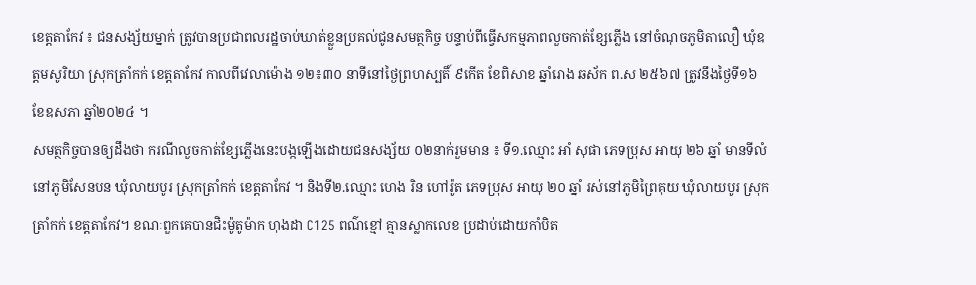ខេត្តតាកែវ ៖ ជនសង្ស័យម្នាក់ ត្រូវបានប្រជាពលរដ្ឋចាប់ឃាត់ខ្លួនប្រគល់ជូនសមត្ថកិច្ច បន្ទាប់ពីធ្វេីសកម្មភាពលួចកាត់ខ្សែភ្លេីង នៅចំណុចភូមិតាលឿ ឃុំឧត្តមសូរិយា ស្រុកត្រាំកក់ ខេត្តតាកែវ កាលពីវេលាម៉ោង ១២៖៣០ នាទីនៅថ្ងៃព្រហស្បតិ៍ ៩កើត ខែពិសាខ ឆ្នាំរោង ឆស័ក ព.ស ២៥៦៧ ត្រូវនឹងថ្ងៃទី១៦ ខែឧសភា ឆ្នាំ២០២៤ ។
សមត្ថកិច្ចបានឲ្យដឹងថា ករណីលួចកាត់ខ្សែភ្លើងនេះបង្កឡើងដោយជនសង្ស័យ ០២នាក់រួមមាន ៖ ទី១.ឈ្មោះ អាំ សុផា ភេទប្រុស អាយុ ២៦ ឆ្នាំ មានទីលំនៅភូមិសែនបន ឃុំលាយបូរ ស្រុកត្រាំកក់ ខេត្តតាកែវ ។ និងទី២.ឈ្មោះ ហេង រិន ហៅរ៉ូត ភេទប្រុស អាយុ ២០ ឆ្នាំ រស់នៅភូមិព្រៃគុយ ឃុំលាយបូរ ស្រុកត្រាំកក់ ខេត្តតាកែវ។ ខណៈពួកគេបានជិះម៉ូតូម៉ាក ហុងដា C125 ពណ៌ខ្មៅ គ្មានស្លាកលេខ ប្រដាប់ដោយកាំបិត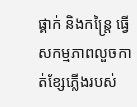ផ្គាក់ និងកន្ត្រៃ ធ្វើសកម្មភាពលួចកាត់ខ្សែភ្លើងរបស់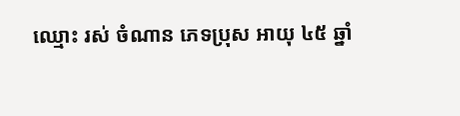ឈ្មោះ រស់ ចំណាន ភេទប្រុស អាយុ ៤៥ ឆ្នាំ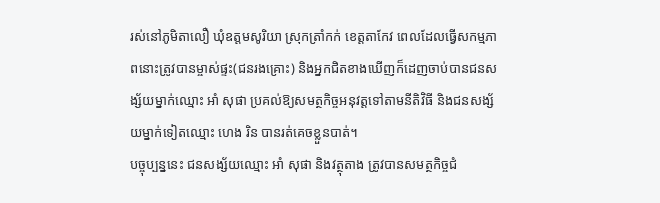រស់នៅភូមិតាលឿ ឃុំឧត្តមសូរិយា ស្រុកត្រាំកក់ ខេត្តតាកែវ ពេលដែលធ្វើសកម្មភាពនោះត្រូវបានម្ចាស់ផ្ទះ(ជនរងគ្រោះ) និងអ្នកជិតខាងឃើញក៏ដេញចាប់បានជនសង្ស័យម្នាក់ឈ្មោះ អាំ សុផា ប្រគល់ឱ្យសមត្ថកិច្ចអនុវត្តទៅតាមនីតិវិធី និងជនសង្ស័យម្នាក់ទៀតឈ្មោះ ហេង រិន បានរត់គេចខ្លួនបាត់។
បច្ចុប្បន្ននេះ ជនសង្ស័យឈ្មោះ អាំ សុផា និងវត្ថុតាង ត្រូវបានសមត្ថកិច្ចជំ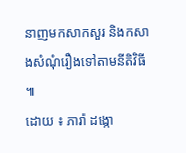នាញមកសាកសួរ និងកសាងសំណុំរឿងទៅតាមនីតិវិធី ៕
ដោយ ៖ ភារ៉ា ដង្កោ